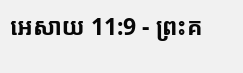អេសាយ 11:9 - ព្រះគ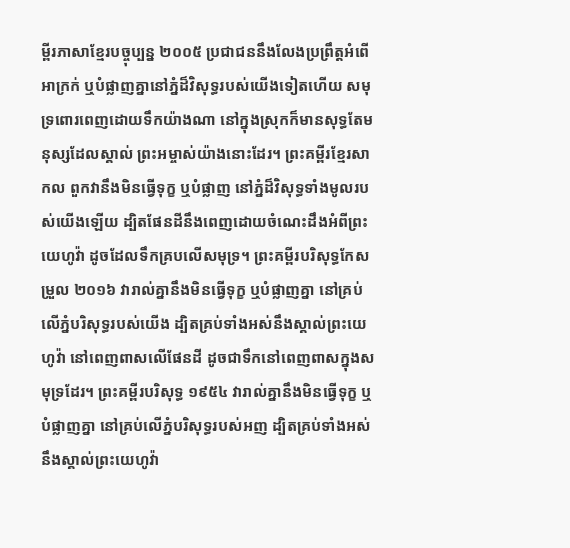ម្ពីរភាសាខ្មែរបច្ចុប្បន្ន ២០០៥ ប្រជាជននឹងលែងប្រព្រឹត្តអំពើអាក្រក់ ឬបំផ្លាញគ្នានៅភ្នំដ៏វិសុទ្ធរបស់យើងទៀតហើយ សមុទ្រពោរពេញដោយទឹកយ៉ាងណា នៅក្នុងស្រុកក៏មានសុទ្ធតែមនុស្សដែលស្គាល់ ព្រះអម្ចាស់យ៉ាងនោះដែរ។ ព្រះគម្ពីរខ្មែរសាកល ពួកវានឹងមិនធ្វើទុក្ខ ឬបំផ្លាញ នៅភ្នំដ៏វិសុទ្ធទាំងមូលរបស់យើងឡើយ ដ្បិតផែនដីនឹងពេញដោយចំណេះដឹងអំពីព្រះយេហូវ៉ា ដូចដែលទឹកគ្របលើសមុទ្រ។ ព្រះគម្ពីរបរិសុទ្ធកែសម្រួល ២០១៦ វារាល់គ្នានឹងមិនធ្វើទុក្ខ ឬបំផ្លាញគ្នា នៅគ្រប់លើភ្នំបរិសុទ្ធរបស់យើង ដ្បិតគ្រប់ទាំងអស់នឹងស្គាល់ព្រះយេហូវ៉ា នៅពេញពាសលើផែនដី ដូចជាទឹកនៅពេញពាសក្នុងសមុទ្រដែរ។ ព្រះគម្ពីរបរិសុទ្ធ ១៩៥៤ វារាល់គ្នានឹងមិនធ្វើទុក្ខ ឬបំផ្លាញគ្នា នៅគ្រប់លើភ្នំបរិសុទ្ធរបស់អញ ដ្បិតគ្រប់ទាំងអស់នឹងស្គាល់ព្រះយេហូវ៉ា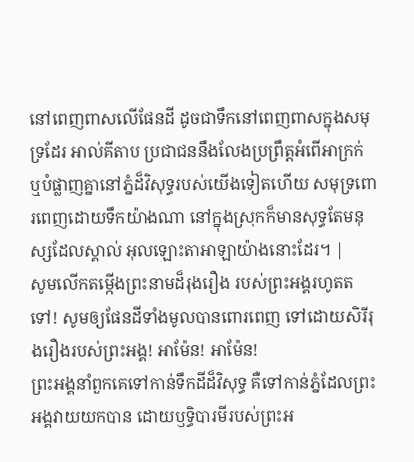នៅពេញពាសលើផែនដី ដូចជាទឹកនៅពេញពាសក្នុងសមុទ្រដែរ អាល់គីតាប ប្រជាជននឹងលែងប្រព្រឹត្តអំពើអាក្រក់ ឬបំផ្លាញគ្នានៅភ្នំដ៏វិសុទ្ធរបស់យើងទៀតហើយ សមុទ្រពោរពេញដោយទឹកយ៉ាងណា នៅក្នុងស្រុកក៏មានសុទ្ធតែមនុស្សដែលស្គាល់ អុលឡោះតាអាឡាយ៉ាងនោះដែរ។ |
សូមលើកតម្កើងព្រះនាមដ៏រុងរឿង របស់ព្រះអង្គរហូតតទៅ! សូមឲ្យផែនដីទាំងមូលបានពោរពេញ ទៅដោយសិរីរុងរឿងរបស់ព្រះអង្គ! អាម៉ែន! អាម៉ែន!
ព្រះអង្គនាំពួកគេទៅកាន់ទឹកដីដ៏វិសុទ្ធ គឺទៅកាន់ភ្នំដែលព្រះអង្គវាយយកបាន ដោយឫទ្ធិបារមីរបស់ព្រះអ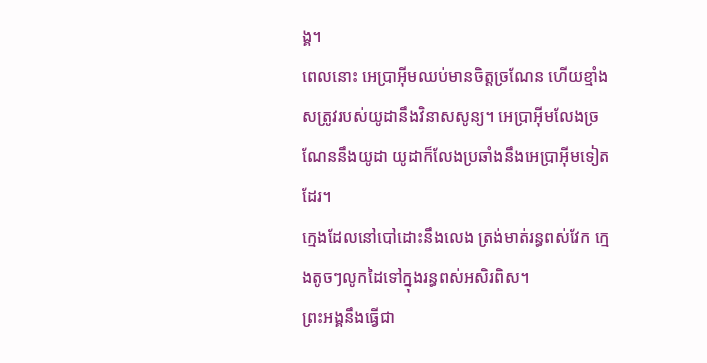ង្គ។
ពេលនោះ អេប្រាអ៊ីមឈប់មានចិត្តច្រណែន ហើយខ្មាំងសត្រូវរបស់យូដានឹងវិនាសសូន្យ។ អេប្រាអ៊ីមលែងច្រណែននឹងយូដា យូដាក៏លែងប្រឆាំងនឹងអេប្រាអ៊ីមទៀតដែរ។
ក្មេងដែលនៅបៅដោះនឹងលេង ត្រង់មាត់រន្ធពស់វែក ក្មេងតូចៗលូកដៃទៅក្នុងរន្ធពស់អសិរពិស។
ព្រះអង្គនឹងធ្វើជា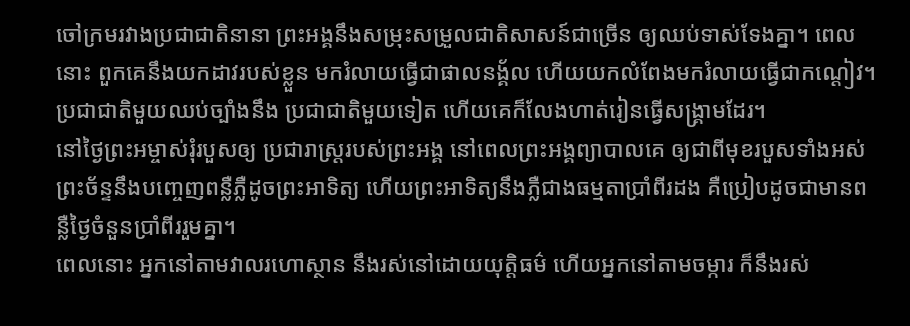ចៅក្រមរវាងប្រជាជាតិនានា ព្រះអង្គនឹងសម្រុះសម្រួលជាតិសាសន៍ជាច្រើន ឲ្យឈប់ទាស់ទែងគ្នា។ ពេលនោះ ពួកគេនឹងយកដាវរបស់ខ្លួន មករំលាយធ្វើជាផាលនង្គ័ល ហើយយកលំពែងមករំលាយធ្វើជាកណ្ដៀវ។ ប្រជាជាតិមួយឈប់ច្បាំងនឹង ប្រជាជាតិមួយទៀត ហើយគេក៏លែងហាត់រៀនធ្វើសង្គ្រាមដែរ។
នៅថ្ងៃព្រះអម្ចាស់រុំរបួសឲ្យ ប្រជារាស្ត្ររបស់ព្រះអង្គ នៅពេលព្រះអង្គព្យាបាលគេ ឲ្យជាពីមុខរបួសទាំងអស់ ព្រះច័ន្ទនឹងបញ្ចេញពន្លឺភ្លឺដូចព្រះអាទិត្យ ហើយព្រះអាទិត្យនឹងភ្លឺជាងធម្មតាប្រាំពីរដង គឺប្រៀបដូចជាមានពន្លឺថ្ងៃចំនួនប្រាំពីររួមគ្នា។
ពេលនោះ អ្នកនៅតាមវាលរហោស្ថាន នឹងរស់នៅដោយយុត្តិធម៌ ហើយអ្នកនៅតាមចម្ការ ក៏នឹងរស់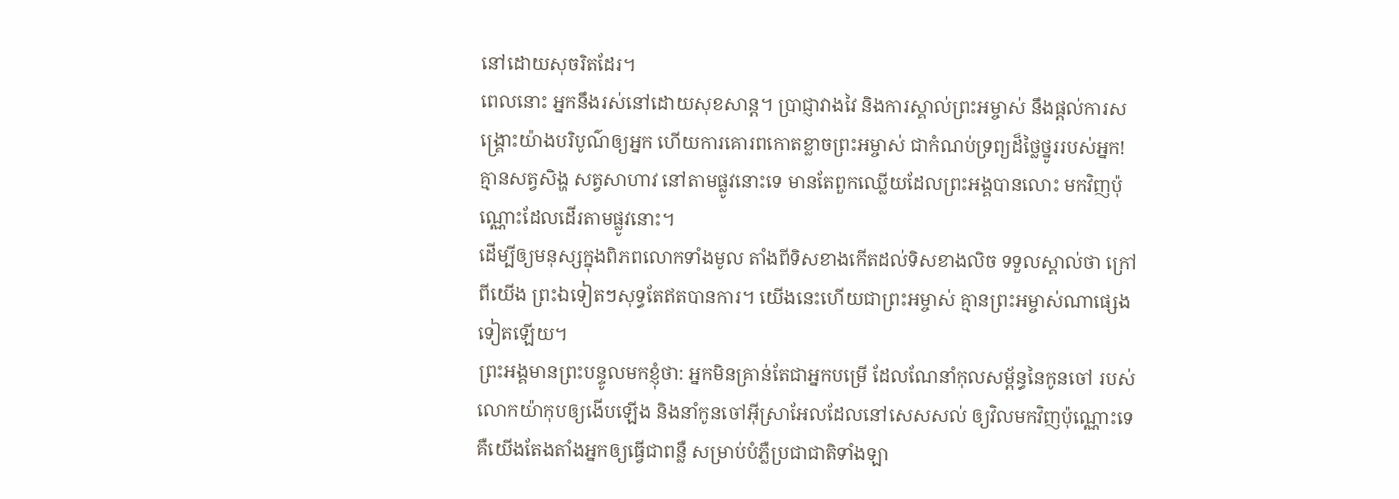នៅដោយសុចរិតដែរ។
ពេលនោះ អ្នកនឹងរស់នៅដោយសុខសាន្ត។ ប្រាជ្ញាវាងវៃ និងការស្គាល់ព្រះអម្ចាស់ នឹងផ្ដល់ការសង្គ្រោះយ៉ាងបរិបូណ៌ឲ្យអ្នក ហើយការគោរពកោតខ្លាចព្រះអម្ចាស់ ជាកំណប់ទ្រព្យដ៏ថ្លៃថ្នូររបស់អ្នក!
គ្មានសត្វសិង្ហ សត្វសាហាវ នៅតាមផ្លូវនោះទេ មានតែពួកឈ្លើយដែលព្រះអង្គបានលោះ មកវិញប៉ុណ្ណោះដែលដើរតាមផ្លូវនោះ។
ដើម្បីឲ្យមនុស្សក្នុងពិភពលោកទាំងមូល តាំងពីទិសខាងកើតដល់ទិសខាងលិច ទទួលស្គាល់ថា ក្រៅពីយើង ព្រះឯទៀតៗសុទ្ធតែឥតបានការ។ យើងនេះហើយជាព្រះអម្ចាស់ គ្មានព្រះអម្ចាស់ណាផ្សេងទៀតឡើយ។
ព្រះអង្គមានព្រះបន្ទូលមកខ្ញុំថា: អ្នកមិនគ្រាន់តែជាអ្នកបម្រើ ដែលណែនាំកុលសម្ព័ន្ធនៃកូនចៅ របស់លោកយ៉ាកុបឲ្យងើបឡើង និងនាំកូនចៅអ៊ីស្រាអែលដែលនៅសេសសល់ ឲ្យវិលមកវិញប៉ុណ្ណោះទេ គឺយើងតែងតាំងអ្នកឲ្យធ្វើជាពន្លឺ សម្រាប់បំភ្លឺប្រជាជាតិទាំងឡា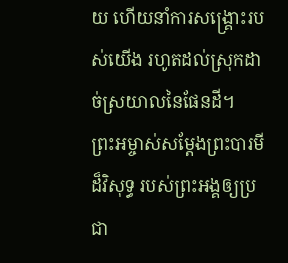យ ហើយនាំការសង្គ្រោះរបស់យើង រហូតដល់ស្រុកដាច់ស្រយាលនៃផែនដី។
ព្រះអម្ចាស់សម្តែងព្រះបារមីដ៏វិសុទ្ធ របស់ព្រះអង្គឲ្យប្រជា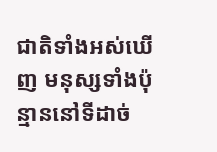ជាតិទាំងអស់ឃើញ មនុស្សទាំងប៉ុន្មាននៅទីដាច់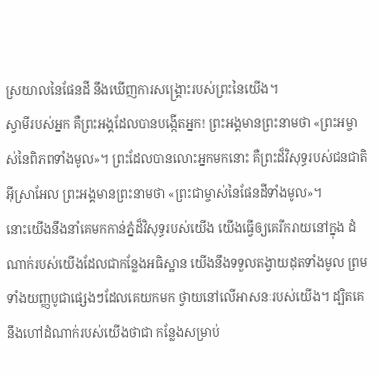ស្រយាលនៃផែនដី នឹងឃើញការសង្គ្រោះរបស់ព្រះនៃយើង។
ស្វាមីរបស់អ្នក គឺព្រះអង្គដែលបានបង្កើតអ្នក! ព្រះអង្គមានព្រះនាមថា «ព្រះអម្ចាស់នៃពិភពទាំងមូល»។ ព្រះដែលបានលោះអ្នកមកនោះ គឺព្រះដ៏វិសុទ្ធរបស់ជនជាតិអ៊ីស្រាអែល ព្រះអង្គមានព្រះនាមថា «ព្រះជាម្ចាស់នៃផែនដីទាំងមូល»។
នោះយើងនឹងនាំគេមកកាន់ភ្នំដ៏វិសុទ្ធរបស់យើង យើងធ្វើឲ្យគេរីករាយនៅក្នុង ដំណាក់របស់យើងដែលជាកន្លែងអធិស្ឋាន យើងនឹងទទួលតង្វាយដុតទាំងមូល ព្រមទាំងយញ្ញបូជាផ្សេងៗដែលគេយកមក ថ្វាយនៅលើអាសនៈរបស់យើង។ ដ្បិតគេនឹងហៅដំណាក់របស់យើងថាជា កន្លែងសម្រាប់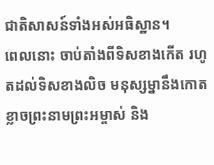ជាតិសាសន៍ទាំងអស់អធិស្ឋាន។
ពេលនោះ ចាប់តាំងពីទិសខាងកើត រហូតដល់ទិសខាងលិច មនុស្សម្នានឹងកោតខ្លាចព្រះនាមព្រះអម្ចាស់ និង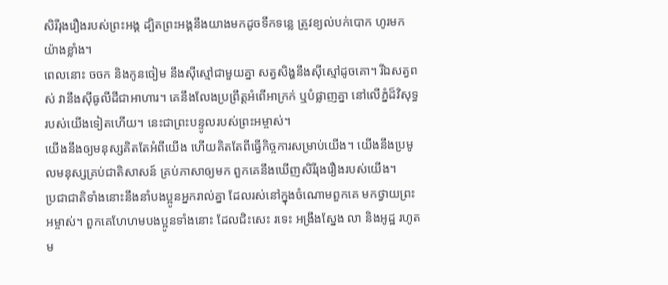សិរីរុងរឿងរបស់ព្រះអង្គ ដ្បិតព្រះអង្គនឹងយាងមកដូចទឹកទន្លេ ត្រូវខ្យល់បក់បោក ហូរមកយ៉ាងខ្លាំង។
ពេលនោះ ចចក និងកូនចៀម នឹងស៊ីស្មៅជាមួយគ្នា សត្វសិង្ហនឹងស៊ីស្មៅដូចគោ។ រីឯសត្វពស់ វានឹងស៊ីធូលីដីជាអាហារ។ គេនឹងលែងប្រព្រឹត្តអំពើអាក្រក់ ឬបំផ្លាញគ្នា នៅលើភ្នំដ៏វិសុទ្ធរបស់យើងទៀតហើយ។ នេះជាព្រះបន្ទូលរបស់ព្រះអម្ចាស់។
យើងនឹងឲ្យមនុស្សគិតតែអំពីយើង ហើយគិតតែពីធ្វើកិច្ចការសម្រាប់យើង។ យើងនឹងប្រមូលមនុស្សគ្រប់ជាតិសាសន៍ គ្រប់ភាសាឲ្យមក ពួកគេនឹងឃើញសិរីរុងរឿងរបស់យើង។
ប្រជាជាតិទាំងនោះនឹងនាំបងប្អូនអ្នករាល់គ្នា ដែលរស់នៅក្នុងចំណោមពួកគេ មកថ្វាយព្រះអម្ចាស់។ ពួកគេហែហមបងប្អូនទាំងនោះ ដែលជិះសេះ រទេះ អង្រឹងស្នែង លា និងអូដ្ឋ រហូតម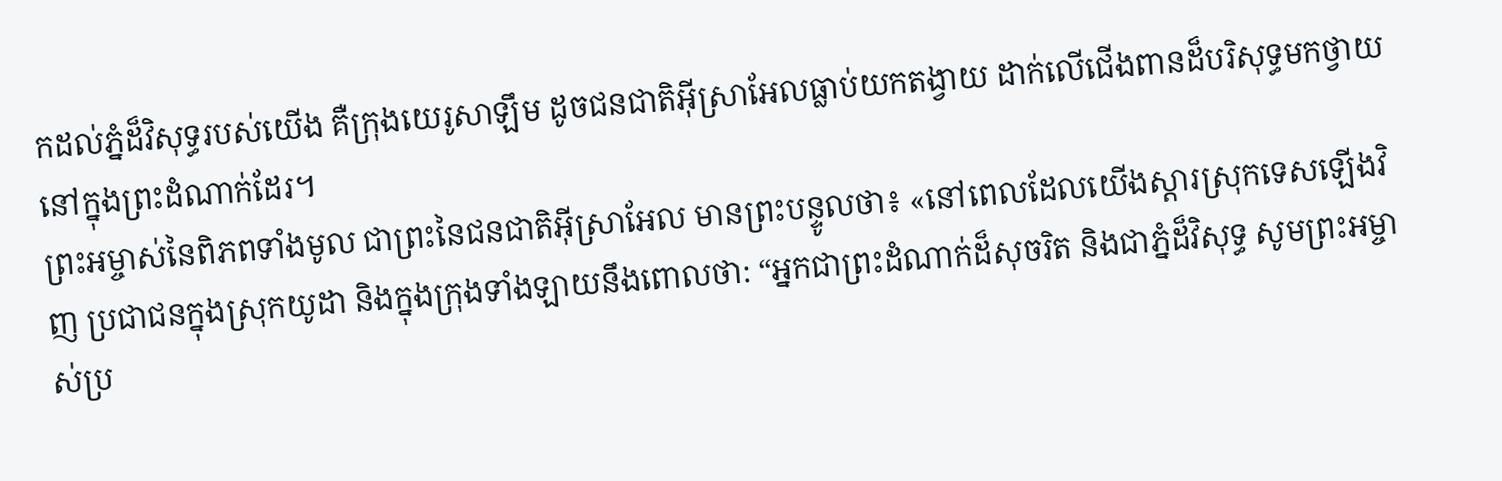កដល់ភ្នំដ៏វិសុទ្ធរបស់យើង គឺក្រុងយេរូសាឡឹម ដូចជនជាតិអ៊ីស្រាអែលធ្លាប់យកតង្វាយ ដាក់លើជើងពានដ៏បរិសុទ្ធមកថ្វាយ នៅក្នុងព្រះដំណាក់ដែរ។
ព្រះអម្ចាស់នៃពិភពទាំងមូល ជាព្រះនៃជនជាតិអ៊ីស្រាអែល មានព្រះបន្ទូលថា៖ «នៅពេលដែលយើងស្ដារស្រុកទេសឡើងវិញ ប្រជាជនក្នុងស្រុកយូដា និងក្នុងក្រុងទាំងឡាយនឹងពោលថា: “អ្នកជាព្រះដំណាក់ដ៏សុចរិត និងជាភ្នំដ៏វិសុទ្ធ សូមព្រះអម្ចាស់ប្រ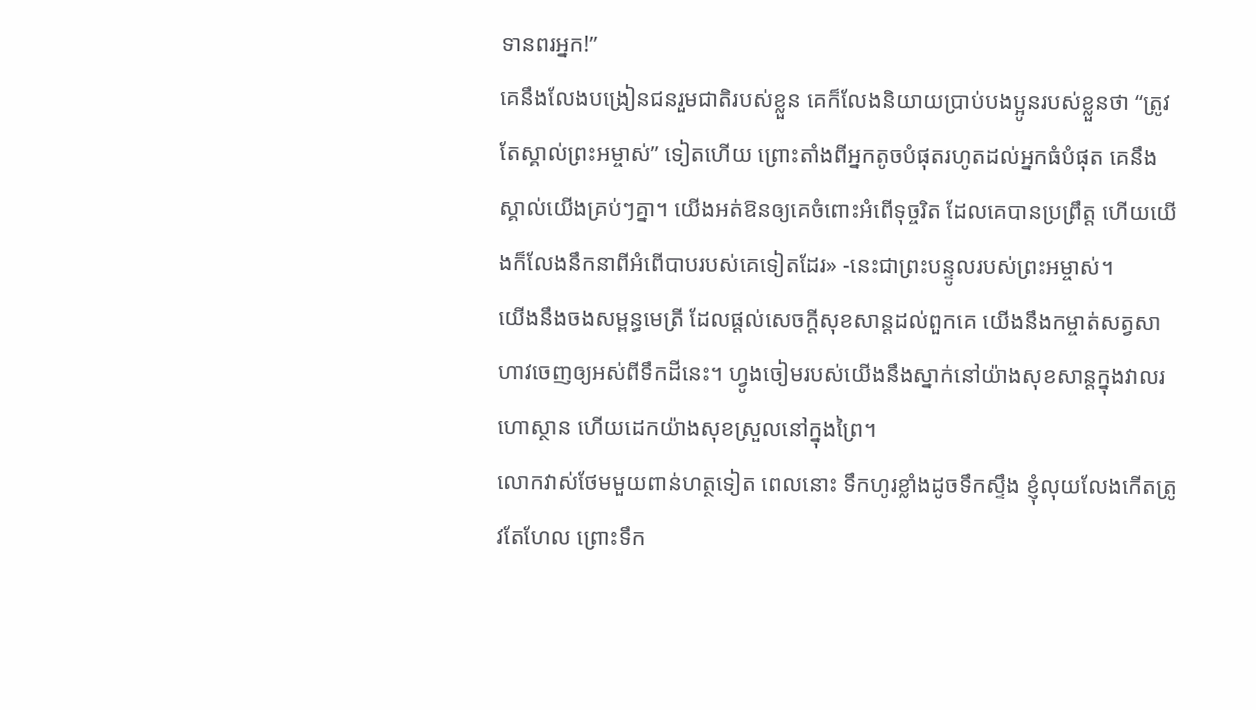ទានពរអ្នក!”
គេនឹងលែងបង្រៀនជនរួមជាតិរបស់ខ្លួន គេក៏លែងនិយាយប្រាប់បងប្អូនរបស់ខ្លួនថា “ត្រូវតែស្គាល់ព្រះអម្ចាស់” ទៀតហើយ ព្រោះតាំងពីអ្នកតូចបំផុតរហូតដល់អ្នកធំបំផុត គេនឹងស្គាល់យើងគ្រប់ៗគ្នា។ យើងអត់ឱនឲ្យគេចំពោះអំពើទុច្ចរិត ដែលគេបានប្រព្រឹត្ត ហើយយើងក៏លែងនឹកនាពីអំពើបាបរបស់គេទៀតដែរ» -នេះជាព្រះបន្ទូលរបស់ព្រះអម្ចាស់។
យើងនឹងចងសម្ពន្ធមេត្រី ដែលផ្ដល់សេចក្ដីសុខសាន្តដល់ពួកគេ យើងនឹងកម្ចាត់សត្វសាហាវចេញឲ្យអស់ពីទឹកដីនេះ។ ហ្វូងចៀមរបស់យើងនឹងស្នាក់នៅយ៉ាងសុខសាន្តក្នុងវាលរហោស្ថាន ហើយដេកយ៉ាងសុខស្រួលនៅក្នុងព្រៃ។
លោកវាស់ថែមមួយពាន់ហត្ថទៀត ពេលនោះ ទឹកហូរខ្លាំងដូចទឹកស្ទឹង ខ្ញុំលុយលែងកើតត្រូវតែហែល ព្រោះទឹក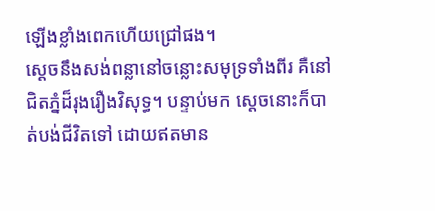ឡើងខ្លាំងពេកហើយជ្រៅផង។
ស្ដេចនឹងសង់ពន្លានៅចន្លោះសមុទ្រទាំងពីរ គឺនៅជិតភ្នំដ៏រុងរឿងវិសុទ្ធ។ បន្ទាប់មក ស្ដេចនោះក៏បាត់បង់ជីវិតទៅ ដោយឥតមាន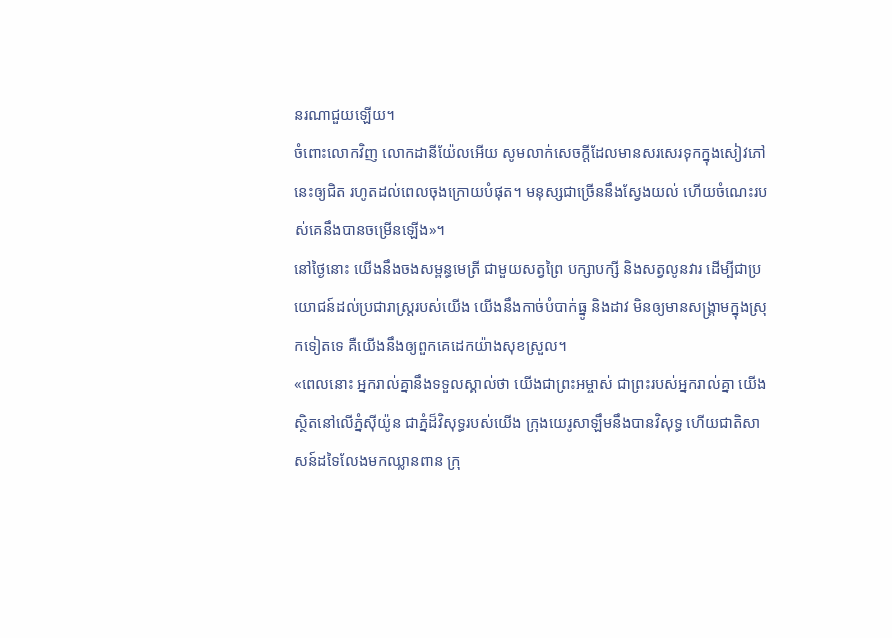នរណាជួយឡើយ។
ចំពោះលោកវិញ លោកដានីយ៉ែលអើយ សូមលាក់សេចក្ដីដែលមានសរសេរទុកក្នុងសៀវភៅនេះឲ្យជិត រហូតដល់ពេលចុងក្រោយបំផុត។ មនុស្សជាច្រើននឹងស្វែងយល់ ហើយចំណេះរបស់គេនឹងបានចម្រើនឡើង»។
នៅថ្ងៃនោះ យើងនឹងចងសម្ពន្ធមេត្រី ជាមួយសត្វព្រៃ បក្សាបក្សី និងសត្វលូនវារ ដើម្បីជាប្រយោជន៍ដល់ប្រជារាស្ត្ររបស់យើង យើងនឹងកាច់បំបាក់ធ្នូ និងដាវ មិនឲ្យមានសង្គ្រាមក្នុងស្រុកទៀតទេ គឺយើងនឹងឲ្យពួកគេដេកយ៉ាងសុខស្រួល។
«ពេលនោះ អ្នករាល់គ្នានឹងទទួលស្គាល់ថា យើងជាព្រះអម្ចាស់ ជាព្រះរបស់អ្នករាល់គ្នា យើងស្ថិតនៅលើភ្នំស៊ីយ៉ូន ជាភ្នំដ៏វិសុទ្ធរបស់យើង ក្រុងយេរូសាឡឹមនឹងបានវិសុទ្ធ ហើយជាតិសាសន៍ដទៃលែងមកឈ្លានពាន ក្រុ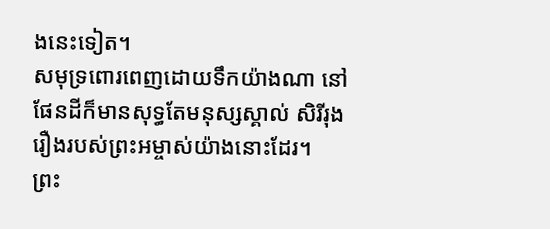ងនេះទៀត។
សមុទ្រពោរពេញដោយទឹកយ៉ាងណា នៅផែនដីក៏មានសុទ្ធតែមនុស្សស្គាល់ សិរីរុងរឿងរបស់ព្រះអម្ចាស់យ៉ាងនោះដែរ។
ព្រះ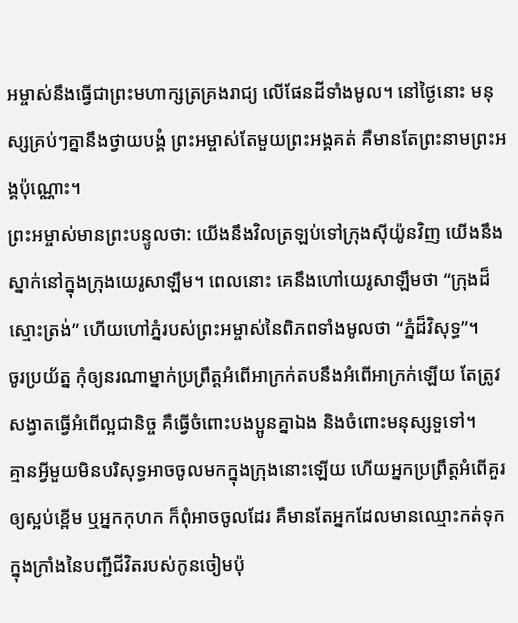អម្ចាស់នឹងធ្វើជាព្រះមហាក្សត្រគ្រងរាជ្យ លើផែនដីទាំងមូល។ នៅថ្ងៃនោះ មនុស្សគ្រប់ៗគ្នានឹងថ្វាយបង្គំ ព្រះអម្ចាស់តែមួយព្រះអង្គគត់ គឺមានតែព្រះនាមព្រះអង្គប៉ុណ្ណោះ។
ព្រះអម្ចាស់មានព្រះបន្ទូលថា: យើងនឹងវិលត្រឡប់ទៅក្រុងស៊ីយ៉ូនវិញ យើងនឹងស្នាក់នៅក្នុងក្រុងយេរូសាឡឹម។ ពេលនោះ គេនឹងហៅយេរូសាឡឹមថា “ក្រុងដ៏ស្មោះត្រង់” ហើយហៅភ្នំរបស់ព្រះអម្ចាស់នៃពិភពទាំងមូលថា “ភ្នំដ៏វិសុទ្ធ”។
ចូរប្រយ័ត្ន កុំឲ្យនរណាម្នាក់ប្រព្រឹត្តអំពើអាក្រក់តបនឹងអំពើអាក្រក់ឡើយ តែត្រូវសង្វាតធ្វើអំពើល្អជានិច្ច គឺធ្វើចំពោះបងប្អូនគ្នាឯង និងចំពោះមនុស្សទួទៅ។
គ្មានអ្វីមួយមិនបរិសុទ្ធអាចចូលមកក្នុងក្រុងនោះឡើយ ហើយអ្នកប្រព្រឹត្តអំពើគួរឲ្យស្អប់ខ្ពើម ឬអ្នកកុហក ក៏ពុំអាចចូលដែរ គឺមានតែអ្នកដែលមានឈ្មោះកត់ទុកក្នុងក្រាំងនៃបញ្ជីជីវិតរបស់កូនចៀមប៉ុ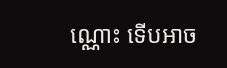ណ្ណោះ ទើបអាច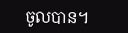ចូលបាន។